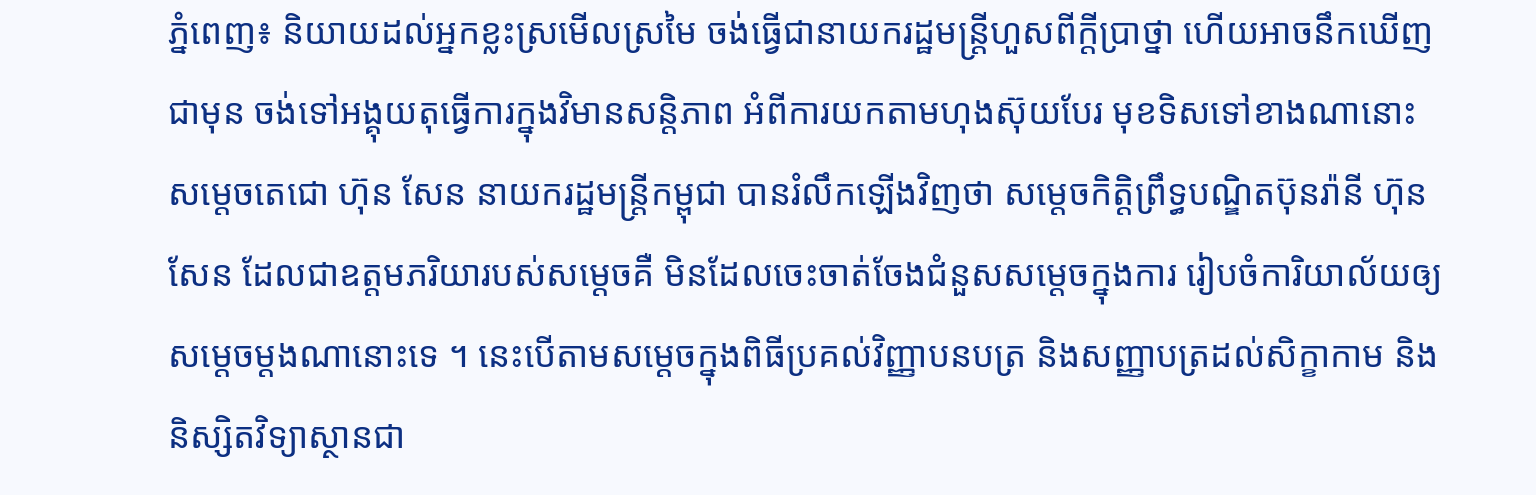ភ្នំពេញ៖ និយាយដល់អ្នកខ្លះស្រមើលស្រមៃ ចង់ធ្វើជានាយករដ្ឋមន្រ្តីហួសពីក្តីប្រាថ្នា ហើយអាចនឹកឃើញជាមុន ចង់ទៅអង្គុយតុធ្វើការក្នុងវិមានសន្តិភាព អំពីការយកតាមហុងស៊ុយបែរ មុខទិសទៅខាងណានោះ សម្តេចតេជោ ហ៊ុន សែន នាយករដ្ឋមន្រ្តីកម្ពុជា បានរំលឹកឡើងវិញថា សម្តេចកិត្តិព្រឹទ្ធបណ្ឌិតប៊ុនរ៉ានី ហ៊ុន សែន ដែលជាឧត្តមភរិយារបស់សម្តេចគឺ មិនដែលចេះចាត់ចែងជំនួសសម្តេចក្នុងការ រៀបចំការិយាល័យឲ្យសម្តេចម្តងណានោះទេ ។ នេះបើតាមសម្តេចក្នុងពិធីប្រគល់វិញ្ញាបនបត្រ និងសញ្ញាបត្រដល់សិក្ខាកាម និងនិស្សិតវិទ្យាស្ថានជា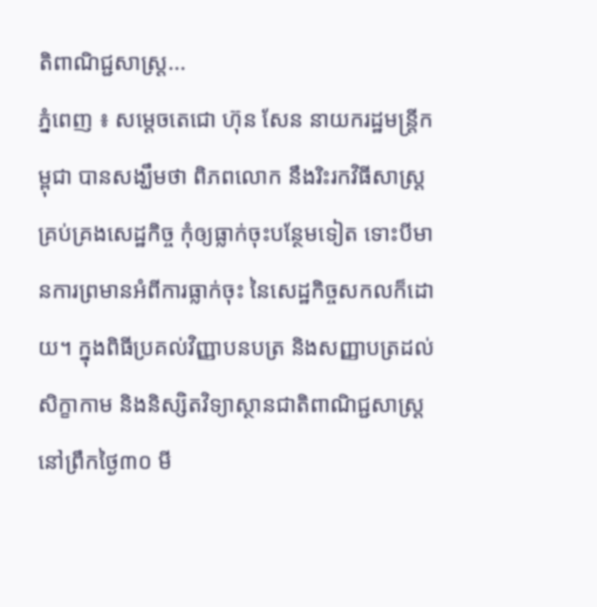តិពាណិជ្ជសាស្ត្រ...
ភ្នំពេញ ៖ សម្ដេចតេជោ ហ៊ុន សែន នាយករដ្ឋមន្ដ្រីកម្ពុជា បានសង្ឃឹមថា ពិភពលោក នឹងរិះរកវិធីសាស្ដ្រគ្រប់គ្រងសេដ្ឋកិច្ច កុំឲ្យធ្លាក់ចុះបន្ថែមទៀត ទោះបីមានការព្រមានអំពីការធ្លាក់ចុះ នៃសេដ្ឋកិច្ចសកលក៏ដោយ។ ក្នុងពិធីប្រគល់វិញ្ញាបនបត្រ និងសញ្ញាបត្រដល់សិក្ខាកាម និងនិស្សិតវិទ្យាស្ថានជាតិពាណិជ្ជសាស្ត្រ នៅព្រឹកថ្ងៃ៣០ មី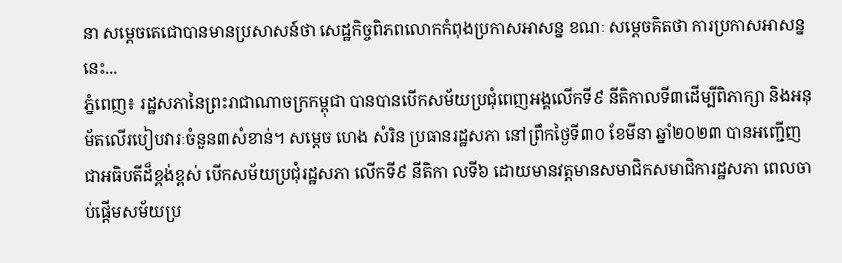នា សម្ដេចតេជោបានមានប្រសាសន៍ថា សេដ្ឋកិច្ចពិភពលោកកំពុងប្រកាសអាសន្ន ខណៈ សម្ដេចគិតថា ការប្រកាសអាសន្ននេះ...
ភ្នំពេញ៖ រដ្ឋសភានៃព្រះរាជាណាចក្រកម្ពុជា បានបានបើកសម័យប្រជុំពេញអង្គលើកទី៩ នីតិកាលទី៣ដើម្បីពិភាក្សា និងអនុម័តលើរបៀបវារៈចំនួន៣សំខាន់។ សម្ដេច ហេង សំរិន ប្រធានរដ្ឋសភា នៅព្រឹកថ្ងៃទី៣០ ខែមីនា ឆ្នាំ២០២៣ បានអញ្ជើញជាអធិបតីដ៏ខ្ពង់ខ្ពស់ បើកសម័យប្រជុំរដ្ឋសភា លើកទី៩ នីតិកា លទី៦ ដោយមានវត្តមានសមាជិកសមាជិការដ្ឋសភា ពេលចាប់ផ្តើមសម័យប្រ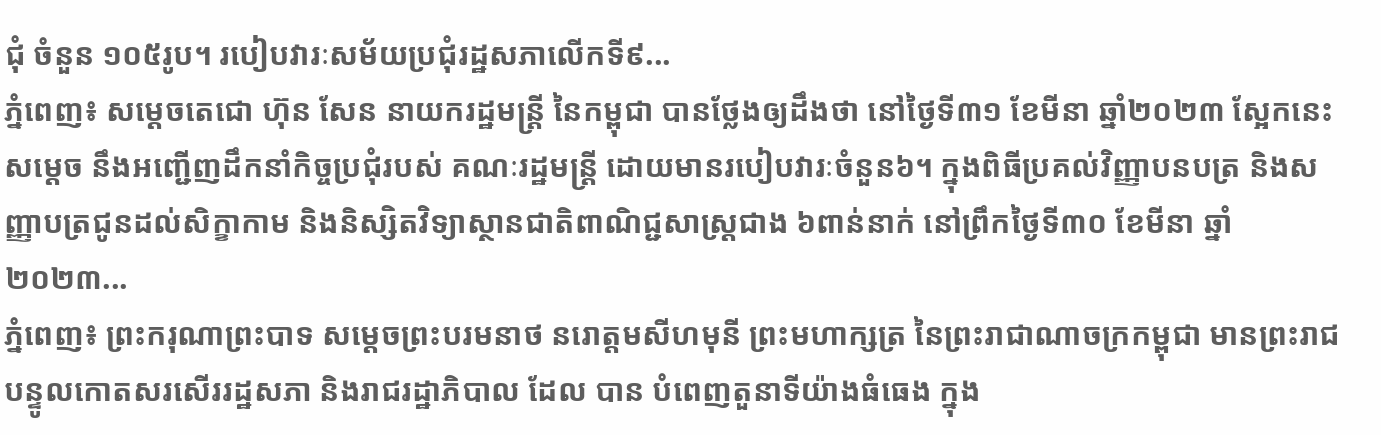ជុំ ចំនួន ១០៥រូប។ របៀបវារៈសម័យប្រជុំរដ្ឋសភាលើកទី៩...
ភ្នំពេញ៖ សម្ដេចតេជោ ហ៊ុន សែន នាយករដ្ឋមន្ដ្រី នៃកម្ពុជា បានថ្លែងឲ្យដឹងថា នៅថ្ងៃទី៣១ ខែមីនា ឆ្នាំ២០២៣ ស្អែកនេះ សម្ដេច នឹងអញ្ជើញដឹកនាំកិច្ចប្រជុំរបស់ គណៈរដ្ឋមន្ដ្រី ដោយមានរបៀបវារៈចំនួន៦។ ក្នុងពិធីប្រគល់វិញ្ញាបនបត្រ និងសញ្ញាបត្រជូនដល់សិក្ខាកាម និងនិស្សិតវិទ្យាស្ថានជាតិពាណិជ្ជសាស្ត្រជាង ៦ពាន់នាក់ នៅព្រឹកថ្ងៃទី៣០ ខែមីនា ឆ្នាំ២០២៣...
ភ្នំពេញ៖ ព្រះករុណាព្រះបាទ សម្តេចព្រះបរមនាថ នរោត្ដមសីហមុនី ព្រះមហាក្សត្រ នៃព្រះរាជាណាចក្រកម្ពុជា មានព្រះរាជបន្ទូលកោតសរសើររដ្ឋសភា និងរាជរដ្ឋាភិបាល ដែល បាន បំពេញតួនាទីយ៉ាងធំធេង ក្នុង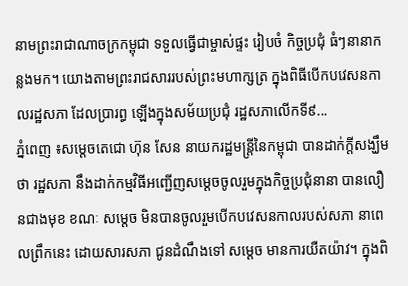នាមព្រះរាជាណាចក្រកម្ពុជា ទទួលធ្វើជាម្ចាស់ផ្ទះ រៀបចំ កិច្ចប្រជុំ ធំៗនានាកន្លងមក។ យោងតាមព្រះរាជសាររបស់ព្រះមហាក្សត្រ ក្នុងពិធីបើកបវេសនកាលរដ្ឋសភា ដែលប្រារព្ធ ឡើងក្នុងសម័យប្រជុំ រដ្ឋសភាលើកទី៩...
ភ្នំពេញ ៖សម្ដេចតេជោ ហ៊ុន សែន នាយករដ្ឋមន្ដ្រីនៃកម្ពុជា បានដាក់ក្ដីសង្ឃឹមថា រដ្ឋសភា នឹងដាក់កម្មវិធីអញ្ជើញសម្ដេចចូលរួមក្នុងកិច្ចប្រជុំនានា បានលឿនជាងមុខ ខណៈ សម្ដេច មិនបានចូលរួមបើកបវេសនកាលរបស់សភា នាពេលព្រឹកនេះ ដោយសារសភា ជូនដំណឹងទៅ សម្ដេច មានការយឺតយ៉ាវ។ ក្នុងពិ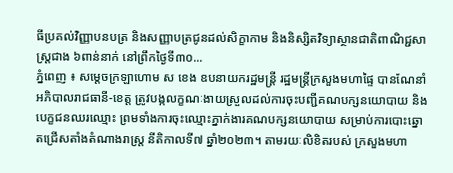ធីប្រគល់វិញ្ញាបនបត្រ និងសញ្ញាបត្រជូនដល់សិក្ខាកាម និងនិស្សិតវិទ្យាស្ថានជាតិពាណិជ្ជសាស្ត្រជាង ៦ពាន់នាក់ នៅព្រឹកថ្ងៃទី៣០...
ភ្នំពេញ ៖ សម្ដេចក្រឡាហោម ស ខេង ឧបនាយករដ្ឋមន្ដ្រី រដ្ឋមន្ដ្រីក្រសួងមហាផ្ទៃ បានណែនាំអភិបាលរាជធានី-ខេត្ត ត្រូវបង្កលក្ខណៈងាយស្រួលដល់ការចុះបញ្ជីគណបក្សនយោបាយ និងបេក្ខជនឈរឈ្មោះ ព្រមទាំងការចុះឈ្មោះភ្នាក់ងារគណបក្សនយោបាយ សម្រាប់ការបោះឆ្នោតជ្រើសតាំងតំណាងរាស្ត្រ នីតិកាលទី៧ ឆ្នាំ២០២៣។ តាមរយៈលិខិតរបស់ ក្រសួងមហា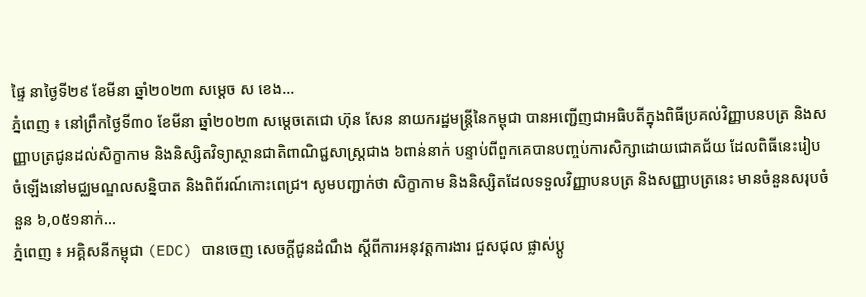ផ្ទៃ នាថ្ងៃទី២៩ ខែមីនា ឆ្នាំ២០២៣ សម្ដេច ស ខេង...
ភ្នំពេញ ៖ នៅព្រឹកថ្ងៃទី៣០ ខែមីនា ឆ្នាំ២០២៣ សម្តេចតេជោ ហ៊ុន សែន នាយករដ្ឋមន្ត្រីនៃកម្ពុជា បានអញ្ជើញជាអធិបតីក្នុងពិធីប្រគល់វិញ្ញាបនបត្រ និងសញ្ញាបត្រជូនដល់សិក្ខាកាម និងនិស្សិតវិទ្យាស្ថានជាតិពាណិជ្ជសាស្ត្រជាង ៦ពាន់នាក់ បន្ទាប់ពីពួកគេបានបញ្ចប់ការសិក្សាដោយជោគជ័យ ដែលពិធីនេះរៀបចំឡើងនៅមជ្ឈមណ្ឌលសន្និបាត និងពិព័រណ៍កោះពេជ្រ។ សូមបញ្ជាក់ថា សិក្ខាកាម និងនិស្សិតដែលទទួលវិញ្ញាបនបត្រ និងសញ្ញាបត្រនេះ មានចំនួនសរុបចំនួន ៦,០៥១នាក់...
ភ្នំពេញ ៖ អគ្គិសនីកម្ពុជា (EDC) បានចេញ សេចក្តីជូនដំណឹង ស្តីពីការអនុវត្តការងារ ជួសជុល ផ្លាស់ប្តូ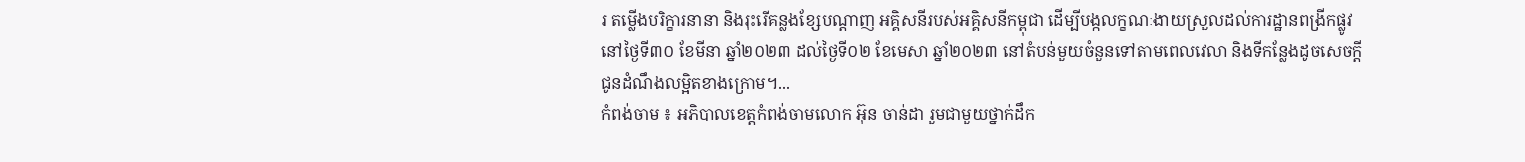រ តម្លើងបរិក្ខារនានា និងរុះរើគន្លងខ្សែបណ្តាញ អគ្គិសនីរបស់អគ្គិសនីកម្ពុជា ដើម្បីបង្កលក្ខណៈងាយស្រួលដល់ការដ្ឋានពង្រីកផ្លូវ នៅថ្ងៃទី៣០ ខែមីនា ឆ្នាំ២០២៣ ដល់ថ្ងៃទី០២ ខែមេសា ឆ្នាំ២០២៣ នៅតំបន់មួយចំនួនទៅតាមពេលវេលា និងទីកន្លែងដូចសេចក្តី ជូនដំណឹងលម្អិតខាងក្រោម។...
កំពង់ចាម ៖ អភិបាលខេត្តកំពង់ចាមលោក អ៊ុន ចាន់ដា រួមជាមួយថ្នាក់ដឹក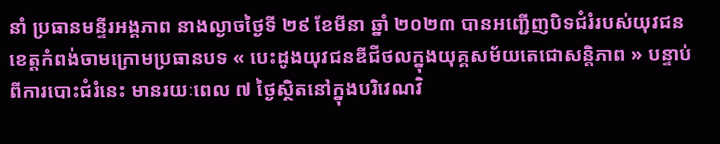នាំ ប្រធានមន្ទីរអង្គភាព នាងល្ងាចថ្ងៃទី ២៩ ខែមីនា ឆ្នាំ ២០២៣ បានអញ្ជើញបិទជំរំរបស់យុវជនខេត្តកំពង់ចាមក្រោមប្រធានបទ « បេះដូងយុវជនឌីជីថលក្នុងយុគ្គសម័យតេជោសន្តិភាព » បន្ទាប់ពីការបោះជំរំនេះ មានរយៈពេល ៧ ថ្ងៃស្ថិតនៅក្នុងបរិវេណវិ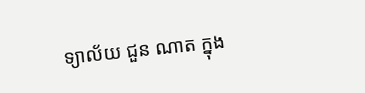ទ្យាល័យ ជួន ណាត ក្នុង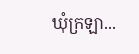ឃុំក្រឡា...